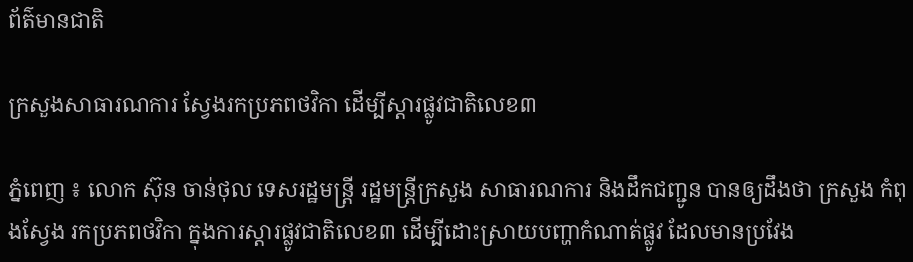ព័ត៌មានជាតិ

ក្រសួងសាធារណការ ស្វែងរកប្រភពថវិកា ដើម្បីស្ដារផ្លូវជាតិលេខ៣

ភ្នំពេញ ៖ លោក ស៊ុន ចាន់ថុល ទេសរដ្ឋមន្ដ្រី រដ្ឋមន្ត្រីក្រសួង សាធារណការ និងដឹកជញ្ជូន បានឲ្យដឹងថា ក្រសួង កំពុងស្វែង រកប្រភពថវិកា ក្នុងការស្ដារផ្លូវជាតិលេខ៣ ដើម្បីដោះស្រាយបញ្ហាកំណាត់ផ្លូវ ដែលមានប្រវែង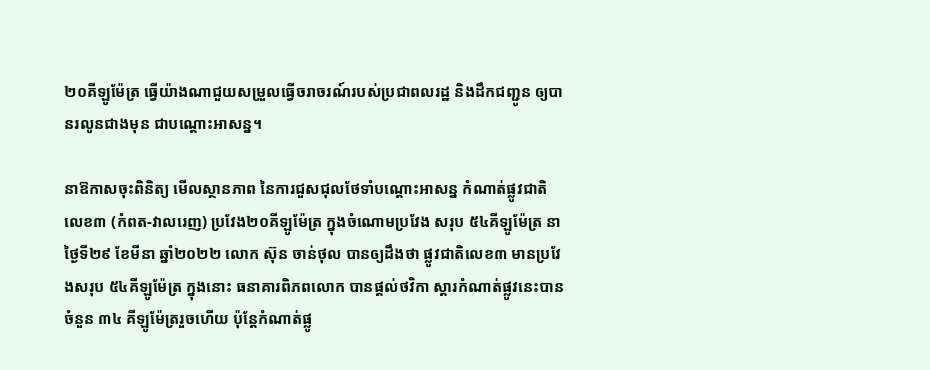២០គីឡូម៉ែត្រ ធ្វើយ៉ាងណាជួយសម្រួលធ្វើចរាចរណ៍របស់ប្រជាពលរដ្ឋ និងដឹកជញ្ជូន ឲ្យបានរលូនជាងមុន ជាបណ្ដោះអាសន្ន។

នាឱកាសចុះពិនិត្យ មើលស្ថានភាព នៃការជួសជុលថែទាំបណ្តោះអាសន្ន កំណាត់ផ្លូវជាតិលេខ៣ (កំពត-វាលរេញ) ប្រវែង២០គីឡូម៉ែត្រ ក្នុងចំណោមប្រវែង សរុប ៥៤គីឡូម៉ែត្រ នាថ្ងៃទី២៩ ខែមីនា ឆ្នាំ២០២២ លោក ស៊ុន ចាន់ថុល បានឲ្យដឹងថា ផ្លូវជាតិលេខ៣ មានប្រវែងសរុប ៥៤គីឡូម៉ែត្រ ក្នុងនោះ ធនាគារពិភពលោក បានផ្ដល់ថវិកា ស្ដារកំណាត់ផ្លូវនេះបានចំនួន ៣៤ គីឡូម៉ែត្ររួចហើយ ប៉ុន្តែកំណាត់ផ្លូ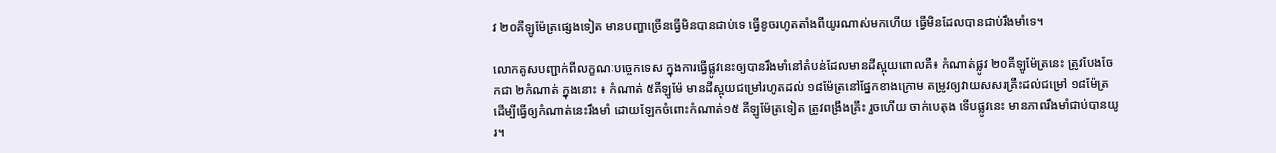វ ២០គីឡូម៉ែត្រផ្សេងទៀត មានបញ្ហាច្រើនធ្វើមិនបានជាប់ទេ ធ្វើខូចរហូតតាំងពីយូរណាស់មកហើយ ធ្វើមិនដែលបានជាប់រឹងមាំទេ។

លោកគូសបញ្ជាក់ពីលក្ខណៈបច្ចេកទេស ក្នុងការធ្វើផ្លូវនេះឲ្យបានរឹងមាំនៅតំបន់ដែលមានដីស្អុយពោលគឺ៖ កំណាត់ផ្លូវ ២០គីឡូម៉ែត្រនេះ ត្រូវបែងចែកជា ២កំណាត់ ក្នុងនោះ ៖ កំណាត់ ៥គីឡូម៉ែ មានដីស្អុយជម្រៅរហូតដល់ ១៨ម៉ែត្រនៅផ្នែកខាងក្រោម តម្រូវឲ្យវាយសសរគ្រឹះដល់ជម្រៅ ១៨ម៉ែត្រ ដើម្បីធ្វើឲ្យកំណាត់នេះរឹងមាំ ដោយឡែកចំពោះកំណាត់១៥ គីឡូម៉ែត្រទៀត ត្រូវពង្រឹងគ្រឹះ រួចហើយ ចាក់បេតុង ទើបផ្លូវនេះ មានភាពរឹងមាំជាប់បានយូរ។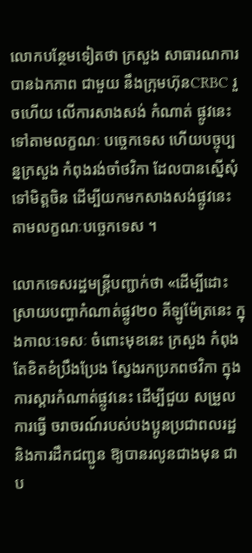លោកបន្ថែមទៀតថា ក្រសួង សាធារណការ បានឯកភាព ជាមួយ នឹងក្រុមហ៊ុនCRBC រួចហើយ លើការសាងសង់ កំណាត់ ផ្លូវនេះ ទៅតាមលក្ខណៈ បច្ចេកទេស ហើយបច្ចុប្បន្នក្រសួង កំពុងរង់ចាំថវិកា ដែលបានស្នើសុំទៅមិត្តចិន ដើម្បីយកមកសាងសង់ផ្លូវនេះ តាមលក្ខណៈបច្ចេកទេស ។

លោកទេសរដ្ឋមន្ដ្រីបញ្ជាក់ថា «ដើម្បីដោះស្រាយបញ្ហាកំណាត់ផ្លូវ២០ គីឡូម៉ែត្រនេះ ក្នុងកាលៈទេសៈ ចំពោះមុខនេះ ក្រសួង កំពុងតែខិតខំប្រឹងប្រែង ស្វែងរកប្រភពថវិកា ក្នុងការស្តារកំណាត់ផ្លូវនេះ ដើម្បីជួយ សម្រួលការធ្វើ ចរាចរណ៍របស់បងប្អូនប្រជាពលរដ្ឋ និងការដឹកជញ្ជូន ឱ្យបានរលូនជាងមុន ជាប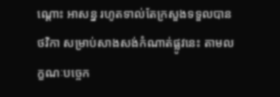ណ្ដោះ អាសន្ន រហូតទាល់តែក្រសួងទទួលបានថវិកា សម្រាប់សាងសង់កំណាត់ផ្លូវនេះ តាមលក្ខណៈបច្ចេក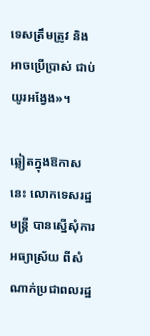ទេសត្រឹមត្រូវ និងអាចប្រើប្រាស់ ជាប់យូរអង្វែង»។

ឆ្លៀតក្នុងឱកាសនេះ លោកទេសរដ្ឋមន្ត្រី បានស្នើសុំការអធ្យាស្រ័យ ពីសំណាក់ប្រជាពលរដ្ឋ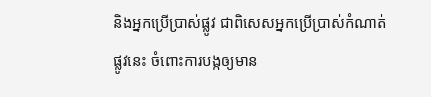និងអ្នកប្រើប្រាស់ផ្លូវ ជាពិសេសអ្នកប្រើប្រាស់កំណាត់ផ្លូវនេះ ចំពោះការបង្កឲ្យមាន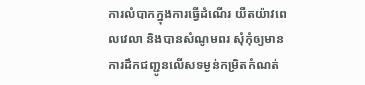ការលំបាកក្នុងការធ្វើដំណើរ យឺតយ៉ាវពេលវេលា និងបានសំណូមពរ សុំកុំឲ្យមានការដឹកជញ្ជូនលើសទម្ងន់កម្រិតកំណត់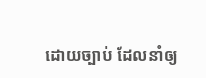ដោយច្បាប់ ដែលនាំឲ្យ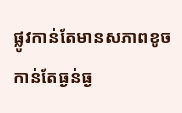ផ្លូវកាន់តែមានសភាពខូច កាន់តែធ្ងន់ធ្ង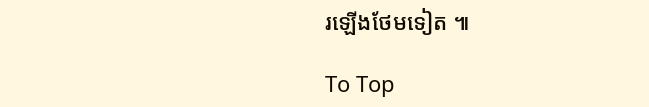រឡើងថែមទៀត ៕

To Top